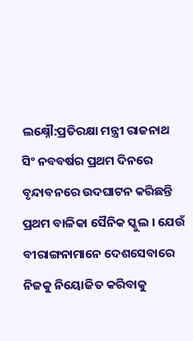ଲକ୍ଷ୍ନୌ:ପ୍ରତିରକ୍ଷା ମନ୍ତ୍ରୀ ରାଜନାଥ ସିଂ ନବବର୍ଷର ପ୍ରଥମ ଦିନରେ ବୃନ୍ଦାବନରେ ଉଦଘାଟନ କରିଛନ୍ତି ପ୍ରଥମ ବାଳିକା ସୈନିକ ସ୍କୁଲ । ଯେଉଁ ବୀରାଙ୍ଗନାମାନେ ଦେଶସେବାରେ ନିଜକୁ ନିୟୋଜିତ କରିବାକୁ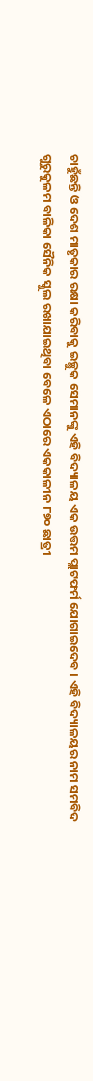ଚାହୁଁଛନ୍ତି ଓ ଦେଶ ମାତୃକାର ରକ୍ଷା କରିବାକୁ ଇଚ୍ଛୁକ ସେମାନଙ୍କୁ ଏହି ବିଦ୍ୟାଳୟ ଏକ ଉତ୍ତମ ପ୍ଲାଟଫର୍ମ ଯୋଗାଇଦେବ । ଏହି ବିଦ୍ୟାଳୟର ନାମ ସମବିଦ ଗୁରୁକୁଳମ ବାଳିକା ସୈନିକ ସ୍କୁଲ ରଖାଯାଇଥିବା ବେଳେ ଏଠାରେ ଏକକାଳୀନ ୮୭୦ ଛାତ୍ରୀ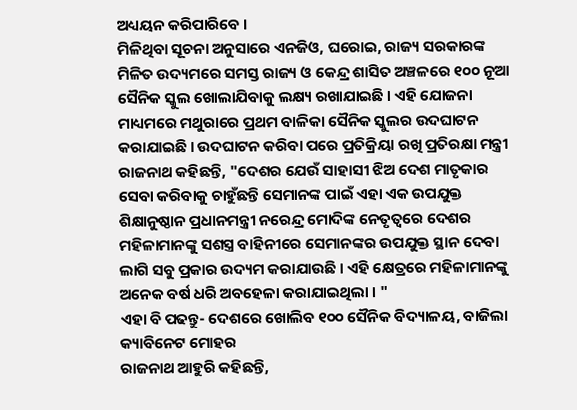ଅଧ୍ୟୟନ କରିପାରିବେ ।
ମିଳିଥିବା ସୂଚନା ଅନୁସାରେ ଏନଜିଓ, ଘରୋଇ, ରାଜ୍ୟ ସରକାରଙ୍କ ମିଳିତ ଉଦ୍ୟମରେ ସମସ୍ତ ରାଜ୍ୟ ଓ କେନ୍ଦ୍ର ଶାସିତ ଅଞ୍ଚଳରେ ୧୦୦ ନୂଆ ସୈନିକ ସ୍କୁଲ ଖୋଲାଯିବାକୁ ଲକ୍ଷ୍ୟ ରଖାଯାଇଛି । ଏହି ଯୋଜନା ମାଧ୍ୟମରେ ମଥୁରାରେ ପ୍ରଥମ ବାଳିକା ସୈନିକ ସ୍କୁଲର ଉଦଘାଟନ କରାଯାଇଛି । ଉଦଘାଟନ କରିବା ପରେ ପ୍ରତିକ୍ରିୟା ରଖି ପ୍ରତିରକ୍ଷା ମନ୍ତ୍ରୀ ରାଜନାଥ କହିଛନ୍ତି, "ଦେଶର ଯେଉଁ ସାହାସୀ ଝିଅ ଦେଶ ମାତୃକାର ସେବା କରିବାକୁ ଚାହୁଁଛନ୍ତି ସେମାନଙ୍କ ପାଇଁ ଏହା ଏକ ଉପଯୁକ୍ତ ଶିକ୍ଷାନୁଷ୍ଠାନ ପ୍ରଧାନମନ୍ତ୍ରୀ ନରେନ୍ଦ୍ର ମୋଦିଙ୍କ ନେତୃତ୍ବରେ ଦେଶର ମହିଳାମାନଙ୍କୁ ସଶସ୍ତ୍ର ବାହିନୀରେ ସେମାନଙ୍କର ଉପଯୁକ୍ତ ସ୍ଥାନ ଦେବା ଲାଗି ସବୁ ପ୍ରକାର ଉଦ୍ୟମ କରାଯାଉଛି । ଏହି କ୍ଷେତ୍ରରେ ମହିଳାମାନଙ୍କୁ ଅନେକ ବର୍ଷ ଧରି ଅବହେଳା କରାଯାଇଥିଲା । "
ଏହା ବି ପଢନ୍ତୁ- ଦେଶରେ ଖୋଲିବ ୧୦୦ ସୈନିକ ବିଦ୍ୟାଳୟ, ବାଜିଲା କ୍ୟାବିନେଟ ମୋହର
ରାଜନାଥ ଆହୁରି କହିଛନ୍ତି,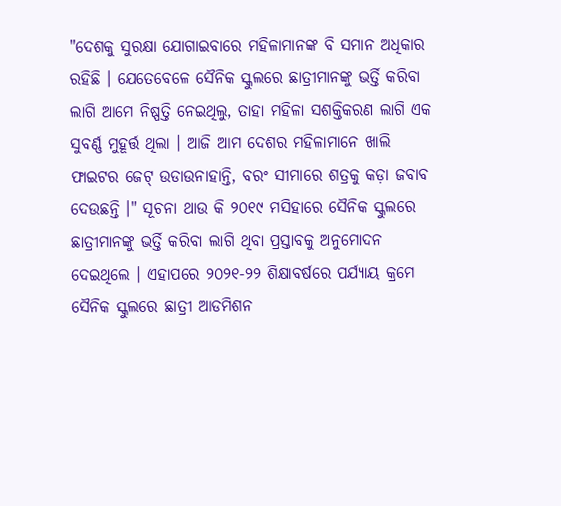"ଦେଶକୁ ସୁରକ୍ଷା ଯୋଗାଇବାରେ ମହିଳାମାନଙ୍କ ବି ସମାନ ଅଧିକାର ରହିଛି । ଯେତେବେଳେ ସୈନିକ ସ୍କୁଲରେ ଛାତ୍ରୀମାନଙ୍କୁ ଭର୍ତ୍ତି କରିବା ଲାଗି ଆମେ ନିଷ୍ପତ୍ତି ନେଇଥିଲୁ, ତାହା ମହିଳା ସଶକ୍ତିକରଣ ଲାଗି ଏକ ସୁବର୍ଣ୍ଣ ମୁହୂର୍ତ୍ତ ଥିଲା । ଆଜି ଆମ ଦେଶର ମହିଳାମାନେ ଖାଲି ଫାଇଟର ଜେଟ୍ ଉଡାଉନାହାନ୍ତି, ବରଂ ସୀମାରେ ଶତ୍ରକୁ କଡ଼ା ଜବାବ ଦେଉଛନ୍ତି ।" ସୂଚନା ଥାଉ କି ୨୦୧୯ ମସିହାରେ ସୈନିକ ସ୍କୁଲରେ ଛାତ୍ରୀମାନଙ୍କୁ ଭର୍ତ୍ତି କରିବା ଲାଗି ଥିବା ପ୍ରସ୍ତାବକୁ ଅନୁମୋଦନ ଦେଇଥିଲେ । ଏହାପରେ ୨୦୨୧-୨୨ ଶିକ୍ଷାବର୍ଷରେ ପର୍ଯ୍ୟାୟ କ୍ରମେ ସୈନିକ ସ୍କୁଲରେ ଛାତ୍ରୀ ଆଡମିଶନ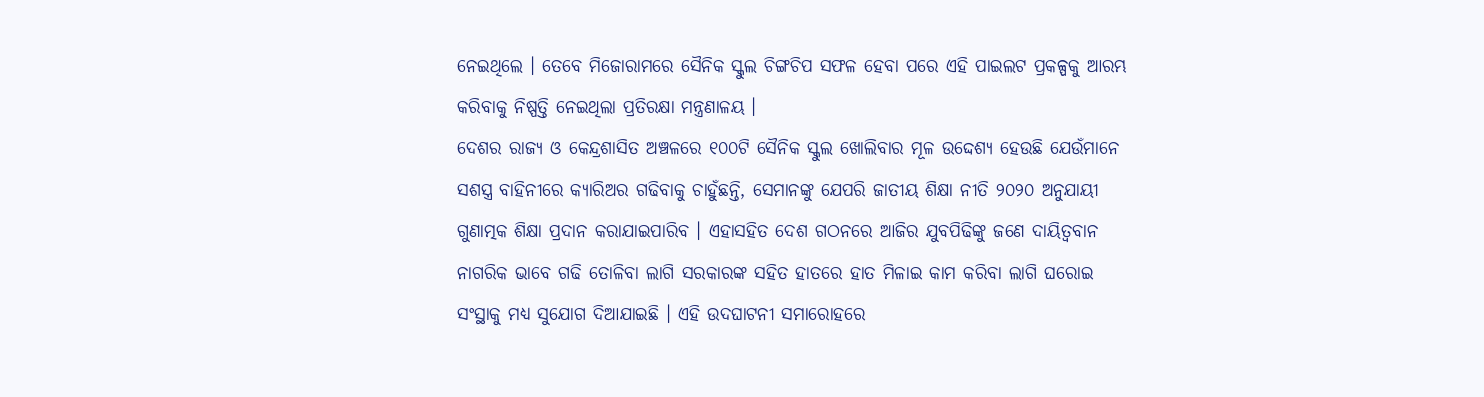ନେଇଥିଲେ । ତେବେ ମିଜୋରାମରେ ସୈନିକ ସ୍କୁଲ ଚିଙ୍ଗଚିପ ସଫଳ ହେବା ପରେ ଏହି ପାଇଲଟ ପ୍ରକଳ୍ପକୁ ଆରମ୍ଭ କରିବାକୁ ନିଷ୍ପତ୍ତି ନେଇଥିଲା ପ୍ରତିରକ୍ଷା ମନ୍ତ୍ରଣାଳୟ ।
ଦେଶର ରାଜ୍ୟ ଓ କେନ୍ଦ୍ରଶାସିତ ଅଞ୍ଚଳରେ ୧୦୦ଟି ସୈନିକ ସ୍କୁଲ ଖୋଲିବାର ମୂଳ ଉଦ୍ଦେଶ୍ୟ ହେଉଛି ଯେଉଁମାନେ ସଶସ୍ତ୍ର ବାହିନୀରେ କ୍ୟାରିଅର ଗଢିବାକୁ ଚାହୁଁଛନ୍ତି, ସେମାନଙ୍କୁ ଯେପରି ଜାତୀୟ ଶିକ୍ଷା ନୀତି ୨୦୨୦ ଅନୁଯାୟୀ ଗୁଣାତ୍ମକ ଶିକ୍ଷା ପ୍ରଦାନ କରାଯାଇପାରିବ । ଏହାସହିତ ଦେଶ ଗଠନରେ ଆଜିର ଯୁବପିଢିଙ୍କୁ ଜଣେ ଦାୟିତ୍ବବାନ ନାଗରିକ ଭାବେ ଗଢି ତୋଳିବା ଲାଗି ସରକାରଙ୍କ ସହିତ ହାତରେ ହାତ ମିଳାଇ କାମ କରିବା ଲାଗି ଘରୋଇ ସଂସ୍ଥାକୁ ମଧ୍ୟ ସୁଯୋଗ ଦିଆଯାଇଛି । ଏହି ଉଦଘାଟନୀ ସମାରୋହରେ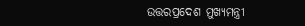ଉତ୍ତରପ୍ରଦେଶ ମୁଖ୍ୟମନ୍ତ୍ରୀ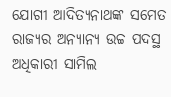ଯୋଗୀ ଆଦିତ୍ୟନାଥଙ୍କ ସମେତ ରାଜ୍ୟର ଅନ୍ୟାନ୍ୟ ଉଚ୍ଚ ପଦସ୍ଥ ଅଧିକାରୀ ସାମିଲ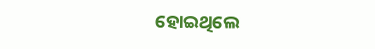ହୋଇଥିଲେ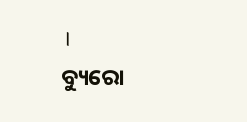।
ବ୍ୟୁରୋ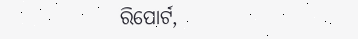ରିପୋର୍ଟ,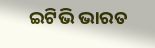ଇଟିଭି ଭାରତ